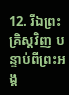12. រីឯព្រះគ្រិស្ដវិញ បន្ទាប់ពីព្រះអង្គ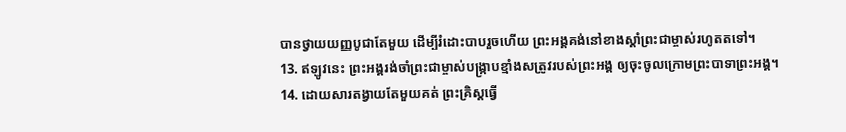បានថ្វាយយញ្ញបូជាតែមួយ ដើម្បីរំដោះបាបរួចហើយ ព្រះអង្គគង់នៅខាងស្ដាំព្រះជាម្ចាស់រហូតតទៅ។
13. ឥឡូវនេះ ព្រះអង្គរង់ចាំព្រះជាម្ចាស់បង្ក្រាបខ្មាំងសត្រូវរបស់ព្រះអង្គ ឲ្យចុះចូលក្រោមព្រះបាទាព្រះអង្គ។
14. ដោយសារតង្វាយតែមួយគត់ ព្រះគ្រិស្ដធ្វើ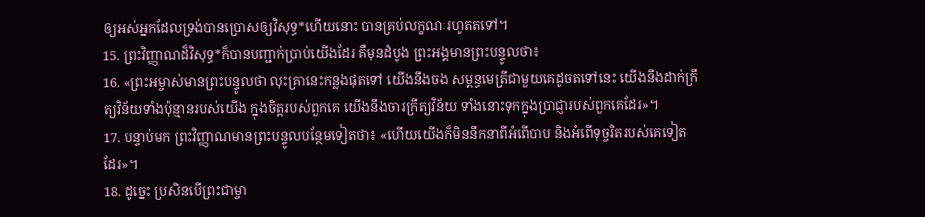ឲ្យអស់អ្នកដែលទ្រង់បានប្រោសឲ្យវិសុទ្ធ*ហើយនោះ បានគ្រប់លក្ខណៈរហូតតទៅ។
15. ព្រះវិញ្ញាណដ៏វិសុទ្ធ*ក៏បានបញ្ជាក់ប្រាប់យើងដែរ គឺមុនដំបូង ព្រះអង្គមានព្រះបន្ទូលថា៖
16. «ព្រះអម្ចាស់មានព្រះបន្ទូលថា លុះគ្រានេះកន្លងផុតទៅ យើងនឹងចង សម្ពន្ធមេត្រីជាមួយគេដូចតទៅនេះ យើងនឹងដាក់ក្រឹត្យវិន័យទាំងប៉ុន្មានរបស់យើង ក្នុងចិត្តរបស់ពួកគេ យើងនឹងចារក្រឹត្យវិន័យ ទាំងនោះទុកក្នុងប្រាជ្ញារបស់ពួកគេដែរ»។
17. បន្ទាប់មក ព្រះវិញ្ញាណមានព្រះបន្ទូលបន្ថែមទៀតថា៖ «ហើយយើងក៏មិននឹកនាពីអំពើបាប និងអំពើទុច្ចរិតរបស់គេទៀតដែរ»។
18. ដូច្នេះ ប្រសិនបើព្រះជាម្ចា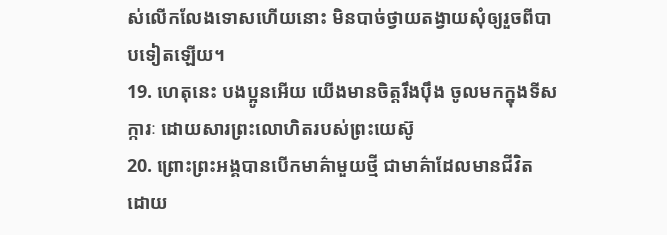ស់លើកលែងទោសហើយនោះ មិនបាច់ថ្វាយតង្វាយសុំឲ្យរួចពីបាបទៀតឡើយ។
19. ហេតុនេះ បងប្អូនអើយ យើងមានចិត្តរឹងប៉ឹង ចូលមកក្នុងទីសក្ការៈ ដោយសារព្រះលោហិតរបស់ព្រះយេស៊ូ
20. ព្រោះព្រះអង្គបានបើកមាគ៌ាមួយថ្មី ជាមាគ៌ាដែលមានជីវិត ដោយ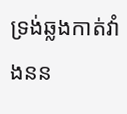ទ្រង់ឆ្លងកាត់វាំងនន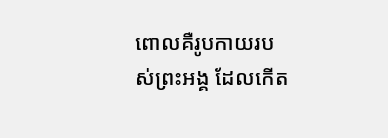ពោលគឺរូបកាយរបស់ព្រះអង្គ ដែលកើត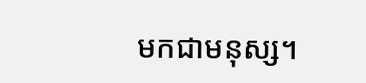មកជាមនុស្ស។